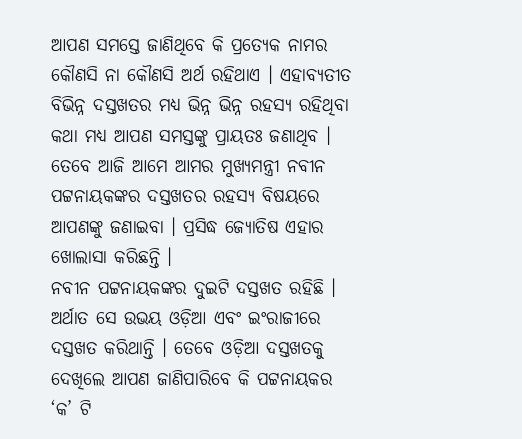ଆପଣ ସମସ୍ତେ ଜାଣିଥିବେ କି ପ୍ରତ୍ୟେକ ନାମର କୌଣସି ନା କୌଣସି ଅର୍ଥ ରହିଥାଏ । ଏହାବ୍ୟତୀତ ବିଭିନ୍ନ ଦସ୍ତଖତର ମଧ୍ୟ ଭିନ୍ନ ଭିନ୍ନ ରହସ୍ୟ ରହିଥିବା କଥା ମଧ୍ୟ ଆପଣ ସମସ୍ତଙ୍କୁ ପ୍ରାୟତଃ ଜଣାଥିବ । ତେବେ ଆଜି ଆମେ ଆମର ମୁଖ୍ୟମନ୍ତ୍ରୀ ନବୀନ ପଟ୍ଟନାୟକଙ୍କର ଦସ୍ତଖତର ରହସ୍ୟ ବିଷୟରେ ଆପଣଙ୍କୁ ଜଣାଇବା । ପ୍ରସିଦ୍ଧ ଜ୍ୟୋତିଷ ଏହାର ଖୋଲାସା କରିଛନ୍ତି ।
ନବୀନ ପଟ୍ଟନାୟକଙ୍କର ଦୁଇଟି ଦସ୍ତଖତ ରହିଛି । ଅର୍ଥାତ ସେ ଉଭୟ ଓଡ଼ିଆ ଏବଂ ଇଂରାଜୀରେ ଦସ୍ତଖତ କରିଥାନ୍ତି । ତେବେ ଓଡ଼ିଆ ଦସ୍ତଖତକୁ ଦେଖିଲେ ଆପଣ ଜାଣିପାରିବେ କି ପଟ୍ଟନାୟକର ‘କ’ ଟି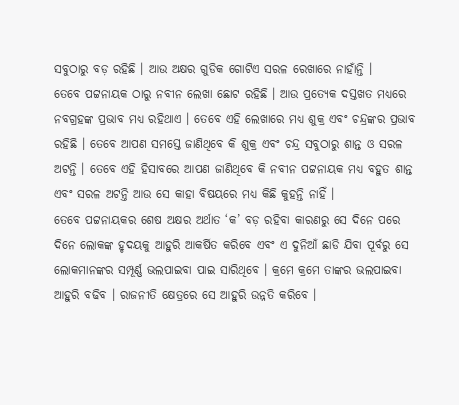ସବୁଠାରୁ ବଡ଼ ରହିଛି । ଆଉ ଅକ୍ଷର ଗୁଡିକ ଗୋଟିଏ ସରଳ ରେଖାରେ ନାହାଁନ୍ତି ।
ତେବେ ପଟ୍ଟନାୟକ ଠାରୁ ନବୀନ ଲେଖା ଛୋଟ ରହିଛି । ଆଉ ପ୍ରତ୍ୟେକ ଦସ୍ତଖତ ମଧ୍ୟରେ ନବଗ୍ରହଙ୍କ ପ୍ରଭାବ ମଧ୍ୟ ରହିଥାଏ । ତେବେ ଏହି ଲେଖାରେ ମଧ୍ୟ ଶୁକ୍ର ଏବଂ ଚନ୍ଦ୍ରଙ୍କର ପ୍ରଭାବ ରହିଛି । ତେବେ ଆପଣ ସମସ୍ତେ ଜାଣିଥିବେ କି ଶୁକ୍ର ଏବଂ ଚନ୍ଦ୍ର ସବୁଠାରୁ ଶାନ୍ତ ଓ ସରଳ ଅଟନ୍ତି । ତେବେ ଏହି ହିସାବରେ ଆପଣ ଜାଣିଥିବେ କି ନବୀନ ପଟ୍ଟନାୟକ ମଧ୍ୟ ବହୁତ ଶାନ୍ତ ଏବଂ ସରଳ ଅଟନ୍ତି ଆଉ ସେ କାହା ବିଷୟରେ ମଧ୍ୟ କିଛି କୁହନ୍ତି ନାହିଁ ।
ତେବେ ପଟ୍ଟନାୟକର ଶେଷ ଅକ୍ଷର ଅର୍ଥାତ ‘କ’ ବଡ଼ ରହିବା କାରଣରୁ ସେ ଦିନେ ପରେ ଦିନେ ଲୋକଙ୍କ ହୃଦୟକୁ ଆହୁରି ଆକର୍ଷିତ କରିବେ ଏବଂ ଏ ଦୁନିଆଁ ଛାଡି ଯିବା ପୂର୍ବରୁ ସେ ଲୋକମାନଙ୍କର ସମ୍ପୂର୍ଣ୍ଣ ଭଲପାଇବା ପାଇ ସାରିଥିବେ । କ୍ରମେ କ୍ରମେ ତାଙ୍କର ଭଲପାଇବା ଆହୁରି ବଢିବ । ରାଜନୀତି କ୍ଷେତ୍ରରେ ସେ ଆହୁରି ଉନ୍ନତି କରିବେ ।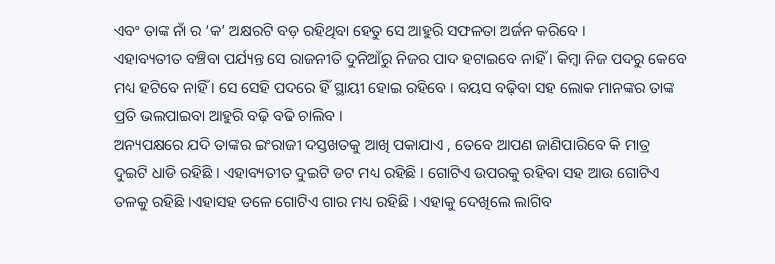ଏବଂ ତାଙ୍କ ନାଁ ର ‘କ’ ଅକ୍ଷରଟି ବଡ଼ ରହିଥିବା ହେତୁ ସେ ଆହୁରି ସଫଳତା ଅର୍ଜନ କରିବେ ।
ଏହାବ୍ୟତୀତ ବଞ୍ଚିବା ପର୍ଯ୍ୟନ୍ତ ସେ ରାଜନୀତି ଦୁନିଆଁରୁ ନିଜର ପାଦ ହଟାଇବେ ନାହିଁ । କିମ୍ବା ନିଜ ପଦରୁ କେବେ ମଧ୍ୟ ହଟିବେ ନାହିଁ । ସେ ସେହି ପଦରେ ହିଁ ସ୍ଥାୟୀ ହୋଇ ରହିବେ । ବୟସ ବଢ଼ିବା ସହ ଲୋକ ମାନଙ୍କର ତାଙ୍କ ପ୍ରତି ଭଲପାଇବା ଆହୁରି ବଢ଼ି ବଢି ଚାଲିବ ।
ଅନ୍ୟପକ୍ଷରେ ଯଦି ତାଙ୍କର ଇଂରାଜୀ ଦସ୍ତଖତକୁ ଆଖି ପକାଯାଏ , ତେବେ ଆପଣ ଜାଣିପାରିବେ କି ମାତ୍ର ଦୁଇଟି ଧାଡି ରହିଛି । ଏହାବ୍ୟତୀତ ଦୁଇଟି ଡଟ ମଧ୍ୟ ରହିଛି । ଗୋଟିଏ ଉପରକୁ ରହିବା ସହ ଆଉ ଗୋଟିଏ ତଳକୁ ରହିଛି ।ଏହାସହ ତଳେ ଗୋଟିଏ ଗାର ମଧ୍ୟ ରହିଛି । ଏହାକୁ ଦେଖିଲେ ଲାଗିବ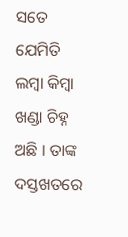ସତେ ଯେମିତି ଲମ୍ବା କିମ୍ବା ଖଣ୍ଡା ଚିହ୍ନ ଅଛି । ତାଙ୍କ ଦସ୍ତଖତରେ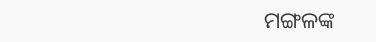ମଙ୍ଗଳଙ୍କ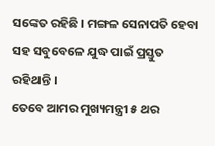ସଙ୍କେତ ରହିଛି । ମଙ୍ଗଳ ସେନାପତି ହେବା ସହ ସବୁବେଳେ ଯୁଦ୍ଧ ପାଇଁ ପ୍ରସ୍ତୁତ ରହିଥାନ୍ତି ।
ତେବେ ଆମର ମୁଖ୍ୟମନ୍ତ୍ରୀ ୫ ଥର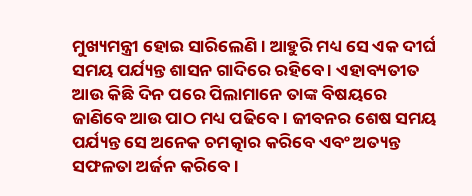ମୁଖ୍ୟମନ୍ତ୍ରୀ ହୋଇ ସାରିଲେଣି । ଆହୁରି ମଧ୍ୟ ସେ ଏକ ଦୀର୍ଘ ସମୟ ପର୍ଯ୍ୟନ୍ତ ଶାସନ ଗାଦିରେ ରହିବେ । ଏହାବ୍ୟତୀତ ଆଉ କିଛି ଦିନ ପରେ ପିଲାମାନେ ତାଙ୍କ ବିଷୟରେ ଜାଣିବେ ଆଉ ପାଠ ମଧ୍ୟ ପଢିବେ । ଜୀବନର ଶେଷ ସମୟ ପର୍ଯ୍ୟନ୍ତ ସେ ଅନେକ ଚମତ୍କାର କରିବେ ଏବଂ ଅତ୍ୟନ୍ତ ସଫଳତା ଅର୍ଜନ କରିବେ ।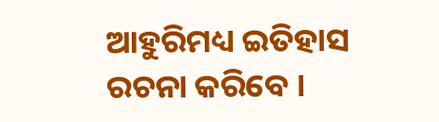ଆହୁରିମଧ୍ୟ ଇତିହାସ ରଚନା କରିବେ ।